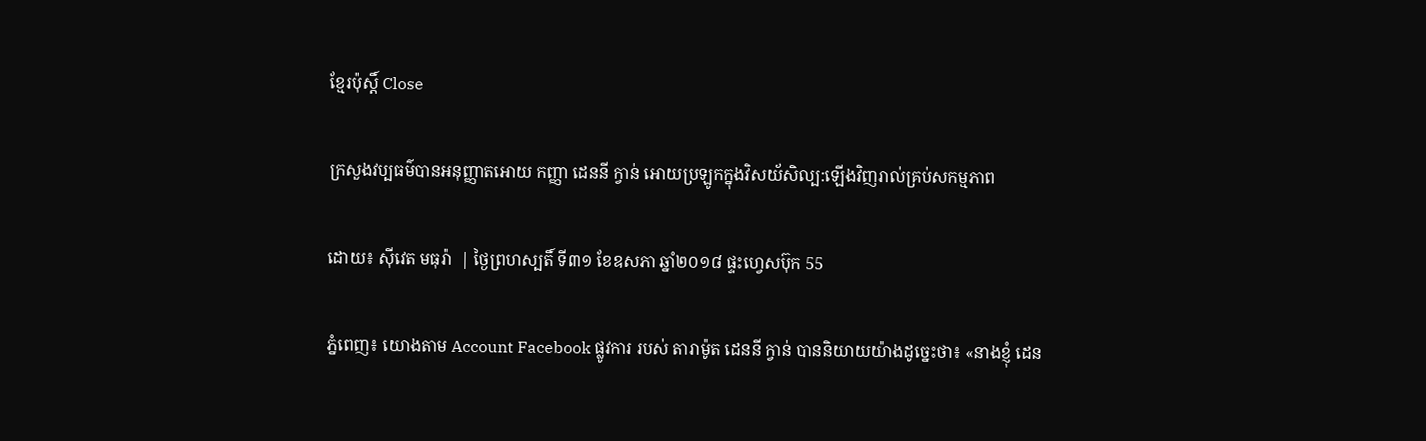ខ្មែរប៉ុស្ដិ៍ Close

ក្រសួងវប្បធម៌បានអនុញ្ញាតអោយ កញ្ញា ដេននី ក្វាន់ អោយប្រឡូកក្នុងវិសយ័សិល្ប:ឡេីងវិញរាល់គ្រប់សកម្មភាព

ដោយ៖ ស៊ីវេត មធុរ៉ា  | ថ្ងៃព្រហស្បតិ៍ ទី៣១ ខែឧសភា ឆ្នាំ២០១៨ ផ្ទះហ្វេសប៊ុក 55

ភ្នំពេញ៖ យោងតាម Account Facebook ផ្លូវការ របស់ តារាម៉ូត ដេននី ក្វាន់ បាននិយាយយ៉ាងដូច្នេះថា៖ «នាងខ្ញុំ ដេន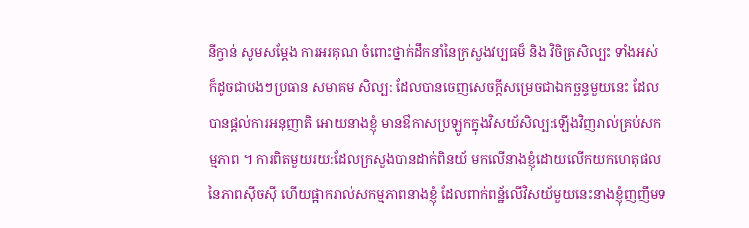នីក្វាន់ សូមសម្តែង ការអរគុណ ចំពោះថ្នាក់ដឹកនាំនៃក្រសួងវប្បធម៏ និង វិចិត្រសិល្បះ ទាំងអស់ ក៏ដូចជាបងៗប្រធាន សមាគម សិល្ប: ដែលបានចេញសេចក្តីសម្រេចជាឯកច្ឆន្ទមួយនេះ ដែលបានផ្តល់ការអនុញាតិ អោយនាងខ្ញុំ មានឳកាសប្រឡូកក្នុងវិសយ័សិល្ប:ឡេីងវិញរាល់គ្រប់សកម្មភាព ។ ការពិតមួយរយ:ដែលក្រសួងបានដាក់ពិនយ័ មកលេីនាងខ្ញុំដោយលេីកយកហេតុផល នៃភាពសុីចសុី ហេីយផ្អាករាល់សកម្មភាពនាងខ្ញុំ ដែលពាក់ពន្ឋ័លេីវិសយ័មួយនេះនាងខ្ញុំញញឹមទ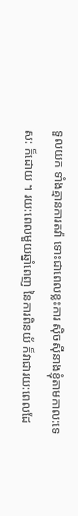ទួលយក ទាំងគ្មានការតវ៉ា ទោះជាពេលខ្លះការ សុិចសុីនាងខ្ញុំតាមកាល:ទេស: ក៏ដោយ ។ រយ:ពេលមួយឆ្នាំពេញ នៃការពិនយ័ ក៏វាជារយ:ពេលដែ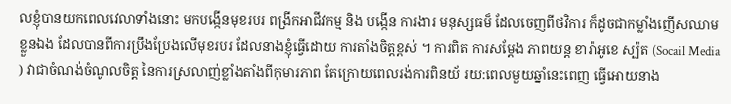លខ្ញុំបានយកពេលវេលាទាំងនោះ មកបង្កេីនមុខរបរ ពង្រីកអាជីវកម្ម និង បង្កេីន ការងារ មនុស្សធម៏ ដែលចេញពីថវិការ ក៏ដូចជាកម្លាំងញេីសឈាមខ្លួនឯង ដែលបានពីការប្រឹងប្រែងលេីមុខរបរ ដែលនាងខ្ញុំធ្វេីដោយ ការតាំងចិត្តខ្ពស់ ។ ការពិត ការសម្តែង ភាពយន្ត ខារ៉ាអូខេ ស្ប៉ត (Socail Media ) វាជាចំណង់ចំណូលចិត្ត នៃការស្រលាញ់ខ្លាំងតាំងពីកុមារភាព តែក្រោយពេលរង់ការពិនយ័ រយ:ពេលមួយឆ្នាំនេះពេញ ធ្វេីអោយនាង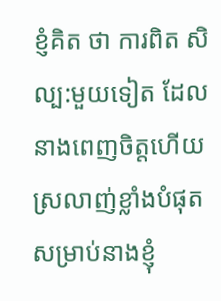ខ្ញំគិត ថា ការពិត សិល្ប:មួយទៀត ដែលនាងពេញចិត្តហេីយស្រលាញ់ខ្លាំងបំផុត សម្រាប់នាងខ្ញុំ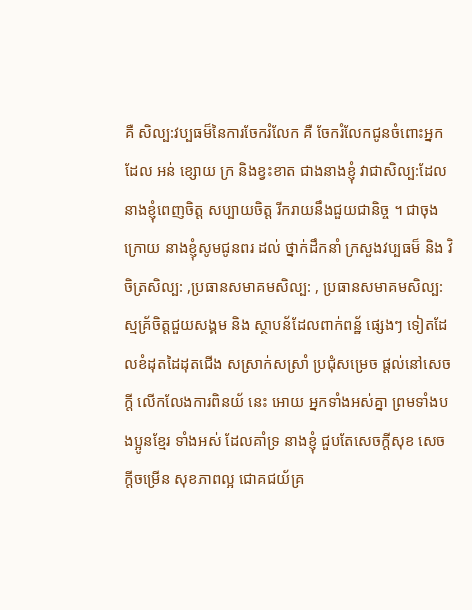គឺ សិល្ប:វប្បធម៏នៃការចែករំលែក គឺ ចែករំលែកជូនចំពោះអ្នកដែល អន់ ខ្សោយ ក្រ និងខ្វះខាត ជាងនាងខ្ញុំ វាជាសិល្ប:ដែលនាងខ្ញុំពេញចិត្ត សប្បាយចិត្ត រីករាយនឹងជួយជានិច្ច ។ ជាចុងក្រោយ នាងខ្ញុំសូមជូនពរ ដល់ ថ្នាក់ដឹកនាំ ក្រសួងវប្បធម៏ និង វិចិត្រសិល្ប: ,ប្រធានសមាគមសិល្ប: , ប្រធានសមាគមសិល្ប:ស្មគ្រ័ចិត្តជួយសង្គម និង ស្ថាបន័ដែលពាក់ពន្ឋ័ ផ្សេងៗ ទៀតដែលខំដុតដៃដុតជេីង សស្រាក់សស្រាំ ប្រជុំសម្រេច ផ្តល់នៅសេចក្តី លេីកលែងការពិនយ័ នេះ អោយ អ្នកទាំងអស់គ្នា ព្រមទាំងបងប្អូនខ្មែរ ទាំងអស់ ដែលគាំទ្រ នាងខ្ញុំ ជួបតែសេចក្តីសុខ សេចក្តីចម្រេីន សុខភាពល្អ ជោគជយ័គ្រ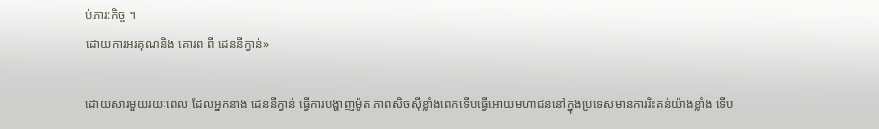ប់ភារ:កិច្ច ។
ដោយការអរគុណនិង គោរព ពី ដេននីក្វាន់»

ដោយសារមួយរយៈពេល ដែលអ្នកនាង ដេននីក្វាន់ ធ្វើការបង្ហាញម៉ូត ភាពសិចសុីខ្លាំងពេកទើបធ្វើអោយមហាជននៅក្នុងប្រទេសមានការរិះគន់យ៉ាងខ្លាំង ទើប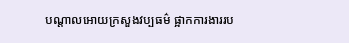បណ្តាលអោយក្រសួងវប្បធម៌ ផ្អាកការងាររប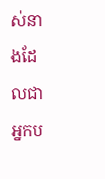ស់នាងដែលជាអ្នកប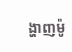ង្ហាញម៉ូ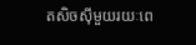តសិចសុីមួយរយៈពេ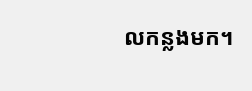លកន្លងមក។